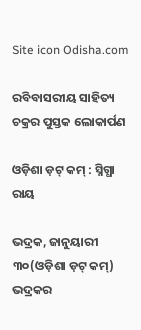Site icon Odisha.com

ରବିବାସରୀୟ ସାହିତ୍ୟ ଚକ୍ରର ପୁସ୍ତକ ଲୋକାର୍ପଣ

ଓଡ଼ିଶା ଡ଼ଟ୍ କମ୍ : ସ୍ନିଗ୍ଧା ରାୟ

ଭଦ୍ରକ, ଜାନୁୟାରୀ ୩୦(ଓଡ଼ିଶା ଡ଼ଟ୍ କମ୍) ଭଦ୍ରକର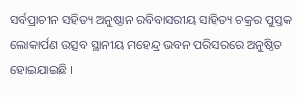ସର୍ବପ୍ରାଚୀନ ସହିତ୍ୟ ଅନୁଷ୍ଠାନ ରବିବାସରୀୟ ସାହିତ୍ୟ ଚକ୍ରର ପୁସ୍ତକ ଲୋକାର୍ପଣ ଉତ୍ସବ ସ୍ଥାନୀୟ ମହେନ୍ଦ୍ର ଭବନ ପରିସରରେ ଅନୁଷ୍ଠିତ ହୋଇଯାଇଛି ।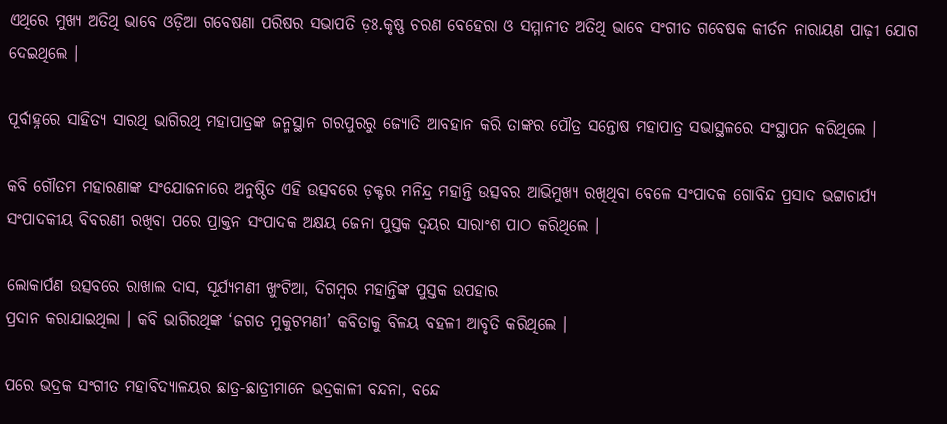ଏଥିରେ ମୁଖ୍ୟ ଅତିଥି ଭାବେ ଓଡ଼ିଆ ଗବେଷଣା ପରିଷର ସଭାପତି ଡ଼ଃ.କୃଷ୍ଣ ଚରଣ ବେହେରା ଓ ସମ୍ମାନୀତ ଅତିଥି ଭାବେ ସଂଗୀତ ଗବେଷକ କୀର୍ତନ ନାରାୟଣ ପାଢ଼ୀ ଯୋଗ ଦେଇଥିଲେ ।

ପୂର୍ବାହ୍ନରେ ସାହିତ୍ୟ ସାରଥି ଭାଗିରଥି ମହାପାତ୍ରଙ୍କ ଜନ୍ମସ୍ଥାନ ଗରପୁରରୁ ଜ୍ୟୋତି ଆବହାନ କରି ତାଙ୍କର ପୌତ୍ର ସନ୍ତୋଷ ମହାପାତ୍ର ସଭାସ୍ଥଳରେ ସଂସ୍ଥାପନ କରିଥିଲେ ।

କବି ଗୌତମ ମହାରଣାଙ୍କ ସଂଯୋଜନାରେ ଅନୁଷ୍ଠିତ ଏହି ଉତ୍ସବରେ ଡ଼କ୍ଟର ମନିନ୍ଦ୍ର ମହାନ୍ତି ଉତ୍ସବର ଆଭିମୁଖ୍ୟ ରଖିଥିବା ବେଳେ ସଂପାଦକ ଗୋବିନ୍ଦ ପ୍ରସାଦ ଭଟ୍ଟାଚାର୍ଯ୍ୟ ସଂପାଦକୀୟ ବିବରଣୀ ରଖିବା ପରେ ପ୍ରାକ୍ତନ ସଂପାଦକ ଅକ୍ଷୟ ଜେନା ପୁସ୍ତକ ଦ୍ଵୟର ସାରାଂଶ ପାଠ କରିଥିଲେ ।

ଲୋକାର୍ପଣ ଉତ୍ସବରେ ରାଖାଲ ଦାସ, ସୂର୍ଯ୍ୟମଣୀ ଖୁଂଟିଆ, ଦିଗମ୍ବର ମହାନ୍ତିଙ୍କ ପୁସ୍ତକ ଉପହାର
ପ୍ରଦାନ କରାଯାଇଥିଲା । କବି ଭାଗିରଥିଙ୍କ ‘ଜଗତ ମୁକୁଟମଣୀ’ କବିତାକୁ ବିଳୟ ବହଳୀ ଆବୃତି କରିଥିଲେ ।

ପରେ ଭଦ୍ରକ ସଂଗୀତ ମହାବିଦ୍ୟାଳୟର ଛାତ୍ର-ଛାତ୍ରୀମାନେ ଭଦ୍ରକାଳୀ ବନ୍ଦନା, ବନ୍ଦେ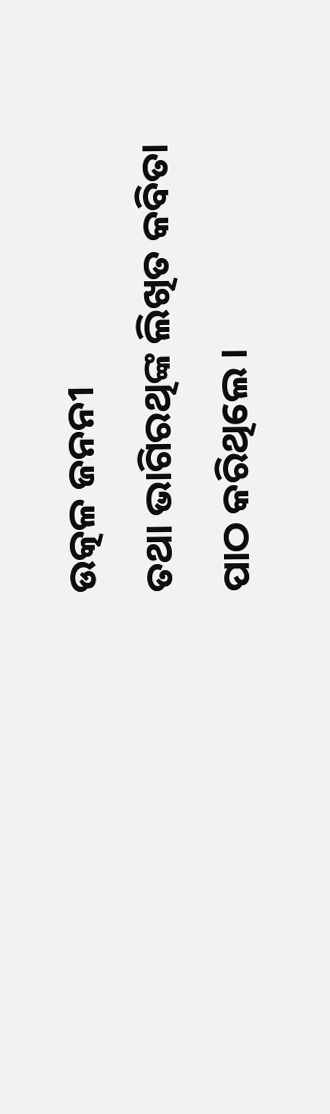ଉତ୍କଳ ଜନନୀ
ତଥା ଭାଗିରଥିଙ୍କ ଲିଖିତ କବିତା ପାଠ କରିଥିଲେ ।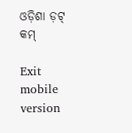ଓଡ଼ିଶା ଡ଼ଟ୍ କମ୍

Exit mobile version